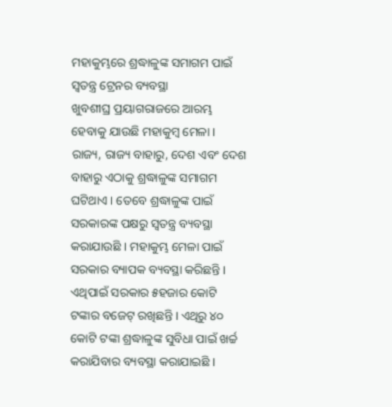ମହାକୁମ୍ଭରେ ଶ୍ରଦ୍ଧାଳୁଙ୍କ ସମାଗମ ପାଇଁ ସ୍ୱତନ୍ତ୍ର ଟ୍ରେନର ବ୍ୟବସ୍ଥା
ଖୁବଶୀଘ୍ର ପ୍ରୟାଗରାଜରେ ଆରମ୍ଭ ହେବାକୁ ଯାଉଛି ମହାକୁମ୍ବ ମେଳା । ରାଜ୍ୟ, ରାଜ୍ୟ ବାହାରୁ, ଦେଶ ଏବଂ ଦେଶ ବାହାରୁ ଏଠାକୁ ଶ୍ରଦ୍ଧାଳୁଙ୍କ ସମାଗମ ଘଟିଥାଏ । ତେବେ ଶ୍ରଦ୍ଧାଳୁଙ୍କ ପାଇଁ ସରକାରଙ୍କ ପକ୍ଷରୁ ସ୍ୱତନ୍ତ୍ର ବ୍ୟବସ୍ଥା କରାଯାଉଛି । ମହାକୁମ୍ଭ ମେଳା ପାଇଁ ସରକାର ବ୍ୟାପକ ବ୍ୟବସ୍ଥା କରିଛନ୍ତି । ଏଥିପାଇଁ ସରକାର ୫ହଜାର କୋଟି ଟଙ୍କାର ବଜେଟ୍ ରଖିଛନ୍ତି । ଏଥିରୁ ୪୦ କୋଟି ଟଙ୍କା ଶ୍ରଦ୍ଧାଳୁଙ୍କ ସୁବିଧା ପାଇଁ ଖର୍ଚ୍ଚ କରାଯିବାର ବ୍ୟବସ୍ଥା କରାଯାଇଛି ।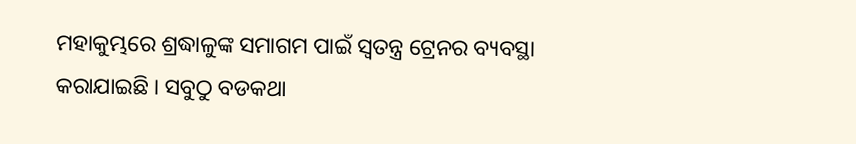ମହାକୁମ୍ଭରେ ଶ୍ରଦ୍ଧାଳୁଙ୍କ ସମାଗମ ପାଇଁ ସ୍ୱତନ୍ତ୍ର ଟ୍ରେନର ବ୍ୟବସ୍ଥା କରାଯାଇଛି । ସବୁଠୁ ବଡକଥା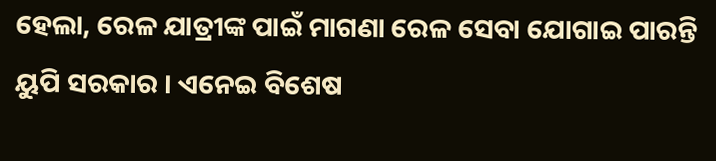ହେଲା, ରେଳ ଯାତ୍ରୀଙ୍କ ପାଇଁ ମାଗଣା ରେଳ ସେବା ଯୋଗାଇ ପାରନ୍ତି ୟୁପି ସରକାର । ଏନେଇ ବିଶେଷ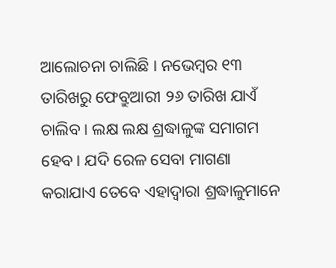ଆଲୋଚନା ଚାଲିଛି । ନଭେମ୍ବର ୧୩ ତାରିଖରୁ ଫେବ୍ରୁଆରୀ ୨୬ ତାରିଖ ଯାଏଁ ଚାଲିବ । ଲକ୍ଷ ଲକ୍ଷ ଶ୍ରଦ୍ଧାଳୁଙ୍କ ସମାଗମ ହେବ । ଯଦି ରେଳ ସେବା ମାଗଣା କରାଯାଏ ତେବେ ଏହାଦ୍ୱାରା ଶ୍ରଦ୍ଧାଳୁମାନେ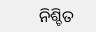ନିଶ୍ଚିତ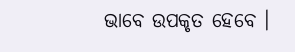ଭାବେ ଉପକୃତ ହେବେ ।